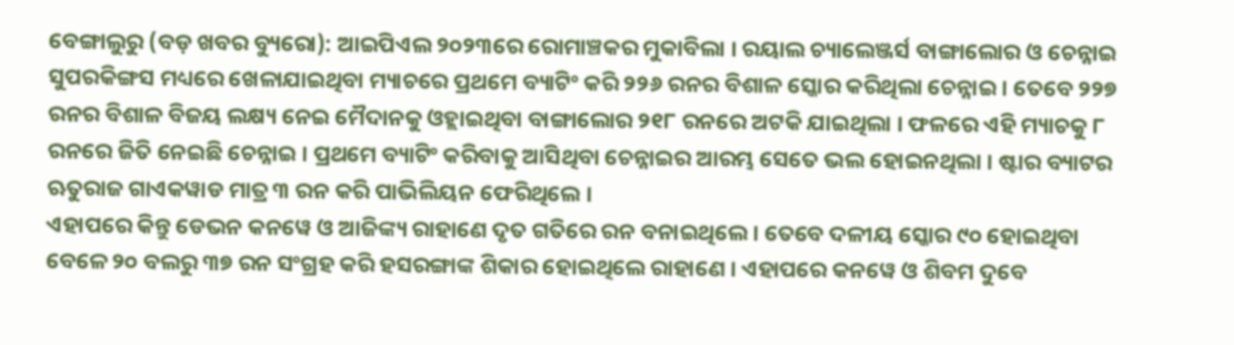ବେଙ୍ଗାଲୁରୁ (ବଡ଼ ଖବର ବ୍ୟୁରୋ): ଆଇପିଏଲ ୨୦୨୩ରେ ରୋମାଞ୍ଚକର ମୁକାବିଲା । ରୟାଲ ଚ୍ୟାଲେଞ୍ଜର୍ସ ବାଙ୍ଗାଲୋର ଓ ଚେନ୍ନାଇ ସୁପରକିଙ୍ଗସ ମଧ୍ୟରେ ଖେଳାଯାଇଥିବା ମ୍ୟାଚରେ ପ୍ରଥମେ ବ୍ୟାଟିଂ କରି ୨୨୬ ରନର ବିଶାଳ ସ୍କୋର କରିଥିଲା ଚେନ୍ନାଇ । ତେବେ ୨୨୭ ରନର ବିଶାଳ ବିଜୟ ଲକ୍ଷ୍ୟ ନେଇ ମୈଦାନକୁ ଓହ୍ଲାଇଥିବା ବାଙ୍ଗାଲୋର ୨୧୮ ରନରେ ଅଟକି ଯାଇଥିଲା । ଫଳରେ ଏହି ମ୍ୟାଚକୁ ୮ ରନରେ ଜିତି ନେଇଛି ଚେନ୍ନାଇ । ପ୍ରଥମେ ବ୍ୟାଟିଂ କରିବାକୁ ଆସିଥିବା ଚେନ୍ନାଇର ଆରମ୍ଭ ସେତେ ଭଲ ହୋଇନଥିଲା । ଷ୍ଟାର ବ୍ୟାଟର ଋତୁରାଜ ଗାଏକୱାଡ ମାତ୍ର ୩ ରନ କରି ପାଭିଲିୟନ ଫେରିଥିଲେ ।
ଏହାପରେ କିନ୍ତୁ ଡେଭନ କନୱେ ଓ ଆଜିଙ୍କ୍ୟ ରାହାଣେ ଦୃତ ଗତିରେ ରନ ବନାଇଥିଲେ । ତେବେ ଦଳୀୟ ସ୍କୋର ୯୦ ହୋଇଥିବା ବେଳେ ୨୦ ବଲରୁ ୩୭ ରନ ସଂଗ୍ରହ କରି ହସରଙ୍ଗାଙ୍କ ଶିକାର ହୋଇଥିଲେ ରାହାଣେ । ଏହାପରେ କନୱେ ଓ ଶିବମ ଦୁବେ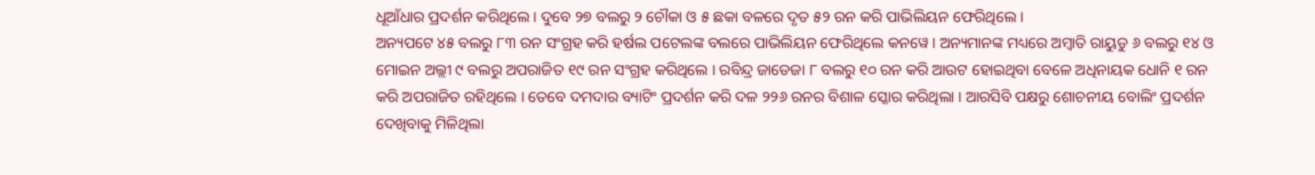ଧୂଆଁଧାର ପ୍ରଦର୍ଶନ କରିଥିଲେ । ଦୁବେ ୨୭ ବଲରୁ ୨ ଚୌକା ଓ ୫ ଛକା ବଳରେ ଦୃତ ୫୨ ରନ କରି ପାଭିଲିୟନ ଫେରିଥିଲେ ।
ଅନ୍ୟପଟେ ୪୫ ବଲରୁ ୮୩ ରନ ସଂଗ୍ରହ କରି ହର୍ଷଲ ପଟେଲଙ୍କ ବଲରେ ପାଭିଲିୟନ ଫେରିଥିଲେ କନୱେ । ଅନ୍ୟମାନଙ୍କ ମଧ୍ୟରେ ଅମ୍ବାତି ରାୟୁଡୁ ୬ ବଲରୁ ୧୪ ଓ ମୋଇନ ଅଲ୍ଲୀ ୯ ବଲରୁ ଅପରାଜିତ ୧୯ ରନ ସଂଗ୍ରହ କରିଥିଲେ । ରବିନ୍ଦ୍ର ଜାଡେଜା ୮ ବଲରୁ ୧୦ ରନ କରି ଆଉଟ ହୋଇଥିବା ବେଳେ ଅଧିନାୟକ ଧୋନି ୧ ରନ କରି ଅପରାଜିତ ରହିଥିଲେ । ତେବେ ଦମଦାର ବ୍ୟାଟିଂ ପ୍ରଦର୍ଶନ କରି ଦଳ ୨୨୬ ରନର ବିଶାଳ ସ୍କୋର କରିଥିଲା । ଆରସିବି ପକ୍ଷରୁ ଶୋଚନୀୟ ବୋଲିଂ ପ୍ରଦର୍ଶନ ଦେଖିବାକୁ ମିଳିଥିଲା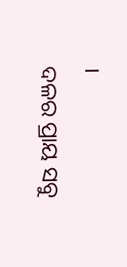।
ଦଳର ପ୍ରାୟ ସବୁ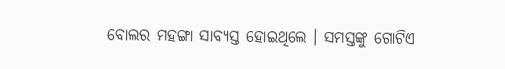ବୋଲର ମହଙ୍ଗା ସାବ୍ୟସ୍ତ ହୋଇଥିଲେ । ସମସ୍ତଙ୍କୁ ଗୋଟିଏ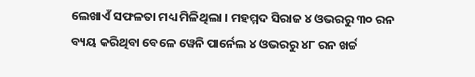ଲେଖାଏଁ ସଫଳତା ମଧ୍ୟ ମିଳିଥିଲା । ମହମ୍ମଦ ସିରାଜ ୪ ଓଭରରୁ ୩୦ ରନ ବ୍ୟୟ କରିଥିବା ବେଳେ ୱେନି ପାର୍ନେଲ ୪ ଓଭରରୁ ୪୮ ରନ ଖର୍ଚ୍ଚ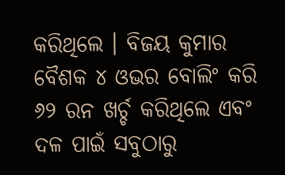କରିଥିଲେ । ବିଜୟ କୁମାର ବୈଶକ ୪ ଓଭର ବୋଲିଂ କରି ୬୨ ରନ ଖର୍ଚ୍ଚ କରିଥିଲେ ଏବଂ ଦଳ ପାଇଁ ସବୁଠାରୁ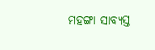ମହଙ୍ଗା ସାବ୍ୟସ୍ତ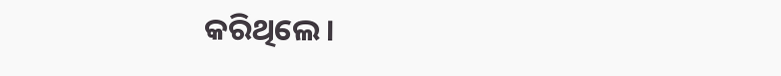କରିଥିଲେ ।